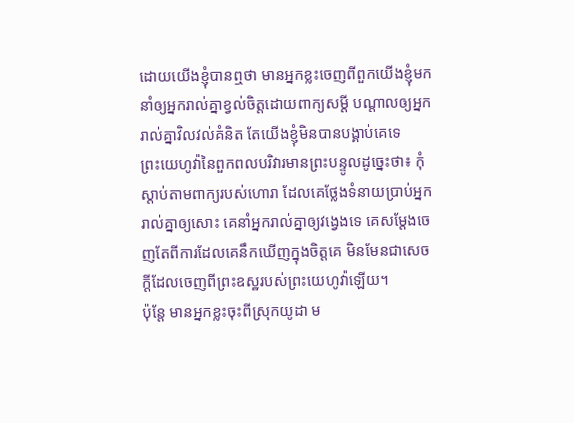ដោយយើងខ្ញុំបានឮថា មានអ្នកខ្លះចេញពីពួកយើងខ្ញុំមក នាំឲ្យអ្នករាល់គ្នាខ្វល់ចិត្តដោយពាក្យសម្ដី បណ្ដាលឲ្យអ្នករាល់គ្នាវិលវល់គំនិត តែយើងខ្ញុំមិនបានបង្គាប់គេទេ
ព្រះយេហូវ៉ានៃពួកពលបរិវារមានព្រះបន្ទូលដូច្នេះថា៖ កុំស្តាប់តាមពាក្យរបស់ហោរា ដែលគេថ្លែងទំនាយប្រាប់អ្នករាល់គ្នាឲ្យសោះ គេនាំអ្នករាល់គ្នាឲ្យវង្វេងទេ គេសម្ដែងចេញតែពីការដែលគេនឹកឃើញក្នុងចិត្តគេ មិនមែនជាសេចក្ដីដែលចេញពីព្រះឧស្ឋរបស់ព្រះយេហូវ៉ាឡើយ។
ប៉ុន្ដែ មានអ្នកខ្លះចុះពីស្រុកយូដា ម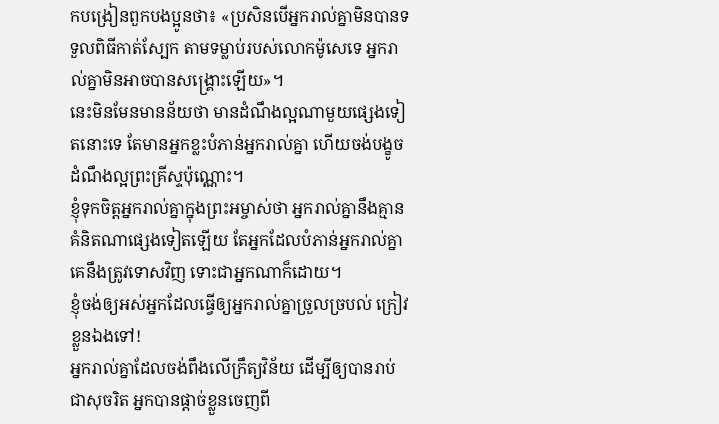កបង្រៀនពួកបងប្អូនថា៖ «ប្រសិនបើអ្នករាល់គ្នាមិនបានទទួលពិធីកាត់ស្បែក តាមទម្លាប់របស់លោកម៉ូសេទេ អ្នករាល់គ្នាមិនអាចបានសង្គ្រោះឡើយ»។
នេះមិនមែនមានន័យថា មានដំណឹងល្អណាមួយផ្សេងទៀតនោះទេ តែមានអ្នកខ្លះបំភាន់អ្នករាល់គ្នា ហើយចង់បង្ខូចដំណឹងល្អព្រះគ្រីស្ទប៉ុណ្ណោះ។
ខ្ញុំទុកចិត្តអ្នករាល់គ្នាក្នុងព្រះអម្ចាស់ថា អ្នករាល់គ្នានឹងគ្មានគំនិតណាផ្សេងទៀតឡើយ តែអ្នកដែលបំភាន់អ្នករាល់គ្នា គេនឹងត្រូវទោសវិញ ទោះជាអ្នកណាក៏ដោយ។
ខ្ញុំចង់ឲ្យអស់អ្នកដែលធ្វើឲ្យអ្នករាល់គ្នាច្រួលច្របល់ ក្រៀវខ្លួនឯងទៅ!
អ្នករាល់គ្នាដែលចង់ពឹងលើក្រឹត្យវិន័យ ដើម្បីឲ្យបានរាប់ជាសុចរិត អ្នកបានផ្ដាច់ខ្លួនចេញពី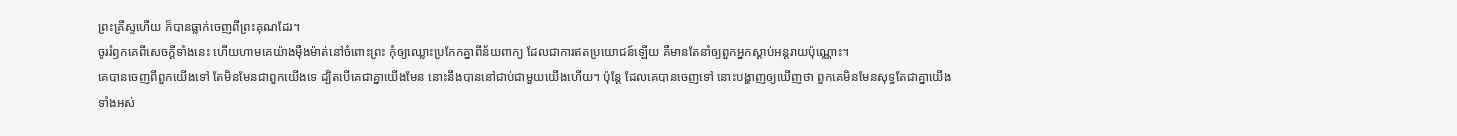ព្រះគ្រីស្ទហើយ ក៏បានធ្លាក់ចេញពីព្រះគុណដែរ។
ចូររំឭកគេពីសេចក្ដីទាំងនេះ ហើយហាមគេយ៉ាងម៉ឺងម៉ាត់នៅចំពោះព្រះ កុំឲ្យឈ្លោះប្រកែកគ្នាពីន័យពាក្យ ដែលជាការឥតប្រយោជន៍ឡើយ គឺមានតែនាំឲ្យពួកអ្នកស្តាប់អន្តរាយប៉ុណ្ណោះ។
គេបានចេញពីពួកយើងទៅ តែមិនមែនជាពួកយើងទេ ដ្បិតបើគេជាគ្នាយើងមែន នោះនឹងបាននៅជាប់ជាមួយយើងហើយ។ ប៉ុន្ដែ ដែលគេបានចេញទៅ នោះបង្ហាញឲ្យឃើញថា ពួកគេមិនមែនសុទ្ធតែជាគ្នាយើងទាំងអស់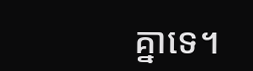គ្នាទេ។